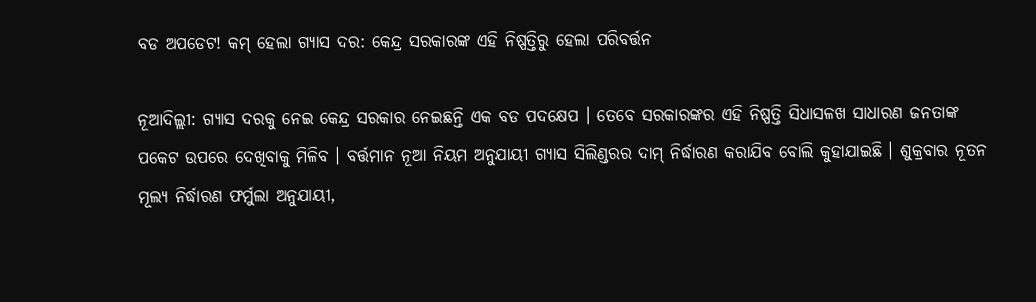ବଡ ଅପଡେଟ! କମ୍ ହେଲା ଗ୍ୟାସ ଦର: କେନ୍ଦ୍ର ସରକାରଙ୍କ ଏହି ନିଷ୍ପତ୍ତିରୁ ହେଲା ପରିବର୍ତ୍ତନ

ନୂଆଦିଲ୍ଲୀ: ଗ୍ୟାସ ଦରକୁ ନେଇ କେନ୍ଦ୍ର ସରକାର ନେଇଛନ୍ତି ଏକ ବଡ ପଦକ୍ଷେପ । ତେବେ ସରକାରଙ୍କର ଏହି ନିଷ୍ପତ୍ତି ସିଧାସଳଖ ସାଧାରଣ ଜନତାଙ୍କ ପକେଟ ଉପରେ ଦେଖିବାକୁ ମିଳିବ । ବର୍ତ୍ତମାନ ନୂଆ ନିୟମ ଅନୁଯାୟୀ ଗ୍ୟାସ ସିଲିଣ୍ଡରର ଦାମ୍ ନିର୍ଦ୍ଧାରଣ କରାଯିବ ବୋଲି କୁହାଯାଇଛି । ଶୁକ୍ରବାର ନୂତନ ମୂଲ୍ୟ ନିର୍ଦ୍ଧାରଣ ଫର୍ମୁଲା ଅନୁଯାୟୀ,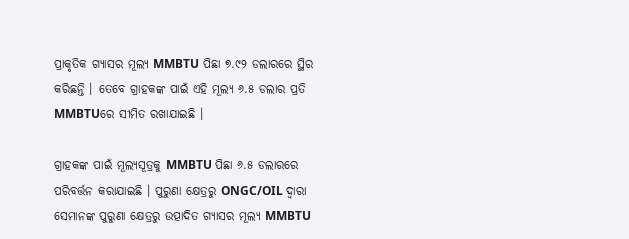ପ୍ରାକୃତିକ ଗ୍ୟାସର ମୂଲ୍ୟ MMBTU ପିଛା ୭.୯୨ ଡଲାରରେ ସ୍ଥିର କରିଛନ୍ତି । ତେବେ ଗ୍ରାହକଙ୍କ ପାଇଁ ଏହି ମୂଲ୍ୟ ୬.୫ ଡଲାର ପ୍ରତି MMBTUରେ ସୀମିତ ରଖାଯାଇଛି ।

ଗ୍ରାହକଙ୍କ ପାଇଁ ମୂଲ୍ୟସୂତ୍ରକୁ MMBTU ପିଛା ୬.୫ ଡଲାରରେ ପରିବର୍ତ୍ତନ କରାଯାଇଛି । ପୁରୁଣା କ୍ଷେତ୍ରରୁ ONGC/OIL ଦ୍ୱାରା ସେମାନଙ୍କ ପୁରୁଣା କ୍ଷେତ୍ରରୁ ଉତ୍ପାଦିତ ଗ୍ୟାସର ମୂଲ୍ୟ MMBTU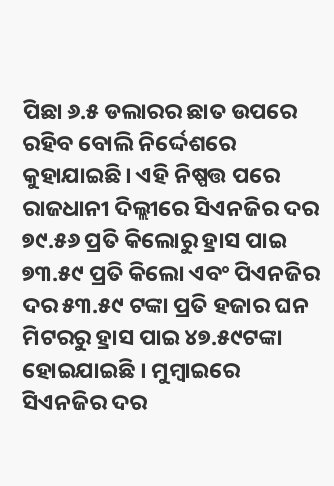ପିଛା ୬.୫ ଡଲାରର ଛାତ ଉପରେ ରହିବ ବୋଲି ନିର୍ଦ୍ଦେଶରେ କୁହାଯାଇଛି। ଏହି ନିଷ୍ପତ୍ତ ପରେ ରାଜଧାନୀ ଦିଲ୍ଲୀରେ ସିଏନଜିର ଦର ୭୯.୫୬ ପ୍ରତି କିଲୋରୁ ହ୍ରାସ ପାଇ ୭୩.୫୯ ପ୍ରତି କିଲୋ ଏବଂ ପିଏନଜିର ଦର ୫୩.୫୯ ଟଙ୍କା ପ୍ରତି ହଜାର ଘନ ମିଟରରୁ ହ୍ରାସ ପାଇ ୪୭.୫୯ଟଙ୍କା ହୋଇଯାଇଛି । ମୁମ୍ବାଇରେ ସିଏନଜିର ଦର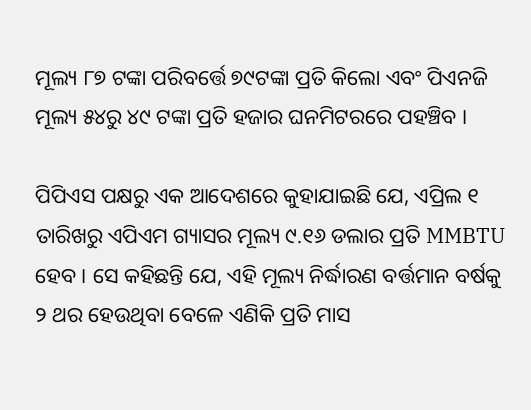ମୂଲ୍ୟ ୮୭ ଟଙ୍କା ପରିବର୍ତ୍ତେ ୭୯ଟଙ୍କା ପ୍ରତି କିଲୋ ଏବଂ ପିଏନଜି ମୂଲ୍ୟ ୫୪ରୁ ୪୯ ଟଙ୍କା ପ୍ରତି ହଜାର ଘନମିଟରରେ ପହଞ୍ଚିବ ।

ପିପିଏସ ପକ୍ଷରୁ ଏକ ଆଦେଶରେ କୁହାଯାଇଛି ଯେ, ଏପ୍ରିଲ ୧ ତାରିଖରୁ ଏପିଏମ ଗ୍ୟାସର ମୂଲ୍ୟ ୯.୧୬ ଡଲାର ପ୍ରତି MMBTU ହେବ । ସେ କହିଛନ୍ତି ଯେ, ଏହି ମୂଲ୍ୟ ନିର୍ଦ୍ଧାରଣ ବର୍ତ୍ତମାନ ବର୍ଷକୁ ୨ ଥର ହେଉଥିବା ବେଳେ ଏଣିକି ପ୍ରତି ମାସ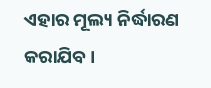ଏହାର ମୂଲ୍ୟ ନିର୍ଦ୍ଧାରଣ କରାଯିବ ।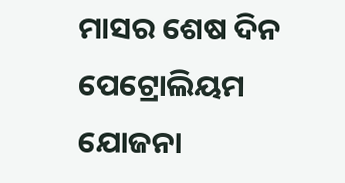ମାସର ଶେଷ ଦିନ ପେଟ୍ରୋଲିୟମ ଯୋଜନା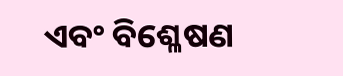ଏବଂ ବିଶ୍ଳେଷଣ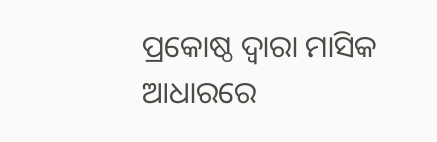ପ୍ରକୋଷ୍ଠ ଦ୍ୱାରା ମାସିକ ଆଧାରରେ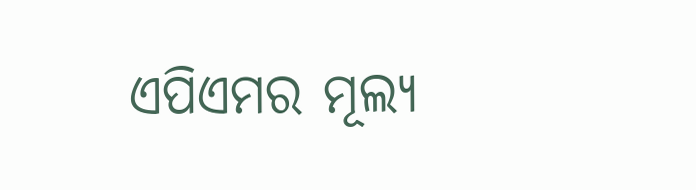ଏପିଏମର ମୂଲ୍ୟ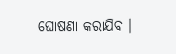ଘୋଷଣା କରାଯିବ ।